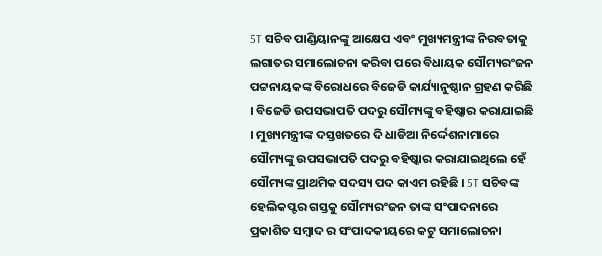5T ସଚିବ ପାଣ୍ଡିୟାନଙ୍କୁ ଆକ୍ଷେପ ଏବଂ ମୁଖ୍ୟମନ୍ତ୍ରୀଙ୍କ ନିରବତାକୁ ଲଗାତର ସମାଲୋଚନା କରିବା ପରେ ବିଧାୟକ ସୌମ୍ୟରଂଜନ ପଟ୍ଟନାୟକଙ୍କ ବିରୋଧରେ ବିଜେଡି କାର୍ଯ୍ୟାନୁଷ୍ଠାନ ଗ୍ରହଣ କରିଛି । ବିଜେଡି ଉପସଭାପତି ପଦରୁ ସୌମ୍ୟଙ୍କୁ ବହିଷ୍କାର କରାଯାଇଛି । ମୁଖ୍ୟମନ୍ତ୍ରୀଙ୍କ ଦସ୍ତଖତରେ ଦି ଧାଡିଆ ନିର୍ଦ୍ଦେଶନାମାରେ ସୌମ୍ୟଙ୍କୁ ଉପସଭାପତି ପଦରୁ ବହିଷ୍କାର କରାଯାଇଥିଲେ ହେଁ ସୌମ୍ୟଙ୍କ ପ୍ରାଥମିକ ସଦସ୍ୟ ପଦ କାଏମ ରହିଛି । 5T ସଚିବଙ୍କ ହେଲିକପ୍ଟର ଗସ୍ତକୁ ସୌମ୍ୟରଂଜନ ତାଙ୍କ ସଂପାଦନାରେ ପ୍ରକାଶିତ ସମ୍ବାଦ ର ସଂପାଦକୀୟରେ କଟୁ ସମାଲୋଚନା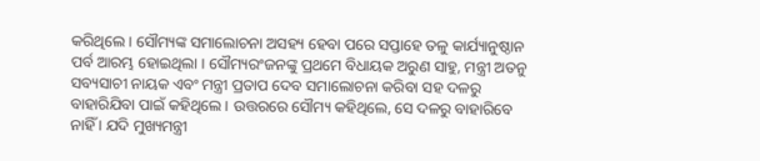କରିଥିଲେ । ସୌମ୍ୟଙ୍କ ସମାଲୋଚନା ଅସହ୍ୟ ହେବା ପରେ ସପ୍ତାହେ ତଳୁ କାର୍ଯ୍ୟାନୁଷ୍ଠାନ ପର୍ବ ଆରମ୍ଭ ହୋଇଥିଲା । ସୌମ୍ୟରଂଜନଙ୍କୁ ପ୍ରଥମେ ବିଧାୟକ ଅରୁଣ ସାହୁ, ମନ୍ତ୍ରୀ ଅତନୁ ସବ୍ୟସାଚୀ ନାୟକ ଏବଂ ମନ୍ତ୍ରୀ ପ୍ରତାପ ଦେବ ସମାଲୋଚନା କରିବା ସହ ଦଳରୁ ବାହାରିଯିବା ପାଇଁ କହିଥିଲେ । ଉତ୍ତରରେ ସୌମ୍ୟ କହିଥିଲେ, ସେ ଦଳରୁ ବାହାରିବେ ନାହିଁ । ଯଦି ମୁଖ୍ୟମନ୍ତ୍ରୀ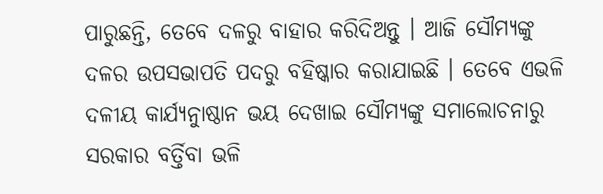ପାରୁଛନ୍ତି, ତେବେ ଦଳରୁ ବାହାର କରିଦିଅନ୍ତୁ । ଆଜି ସୌମ୍ୟଙ୍କୁ ଦଳର ଉପସଭାପତି ପଦରୁ ବହିଷ୍କାର କରାଯାଇଛି । ତେବେ ଏଭଳି ଦଳୀୟ କାର୍ଯ୍ୟନାୁଷ୍ଠାନ ଭୟ ଦେଖାଇ ସୌମ୍ୟଙ୍କୁ ସମାଲୋଚନାରୁ ସରକାର ବର୍ତ୍ତିବା ଭଳି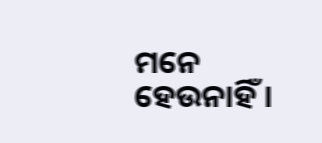ମନେ ହେଉନାହିଁ ।